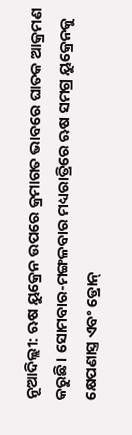ନୂଆଦିଲ୍ଲୀ: ଋଷ ୟୁକ୍ରେନ ଉପରେ କ୍ରମାଗତ ଭାବରେ ଘାତକ ଆକ୍ରମଣ କରୁଛି। ସୋମବାର-ମଙ୍ଗଳବାର ମଧ୍ୟରାତ୍ରିରେ ଋଷ ସମଗ୍ର ୟୁକ୍ରେନକୁ କ୍ଷେପଣାସ୍ତ୍ର ଏବଂ ଡ୍ରୋନ୍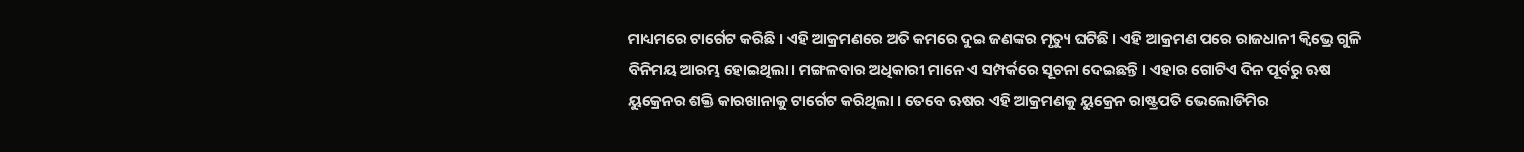ମାଧ୍ୟମରେ ଟାର୍ଗେଟ କରିଛି । ଏହି ଆକ୍ରମଣରେ ଅତି କମରେ ଦୁଇ ଜଣଙ୍କର ମୃତ୍ୟୁ ଘଟିଛି । ଏହି ଆକ୍ରମଣ ପରେ ରାଜଧାନୀ କ୍ବିଭ୍ରେ ଗୁଳି ବିନିମୟ ଆରମ୍ଭ ହୋଇଥିଲା। ମଙ୍ଗଳବାର ଅଧିକାରୀ ମାନେ ଏ ସମ୍ପର୍କରେ ସୂଚନା ଦେଇଛନ୍ତି । ଏହାର ଗୋଟିଏ ଦିନ ପୂର୍ବରୁ ଋଷ ୟୁକ୍ରେନର ଶକ୍ତି କାରଖାନାକୁ ଟାର୍ଗେଟ କରିଥିଲା । ତେବେ ଋଷର ଏହି ଆକ୍ରମଣକୁ ୟୁକ୍ରେନ ରାଷ୍ଟ୍ରପତି ଭେଲୋଡିମିର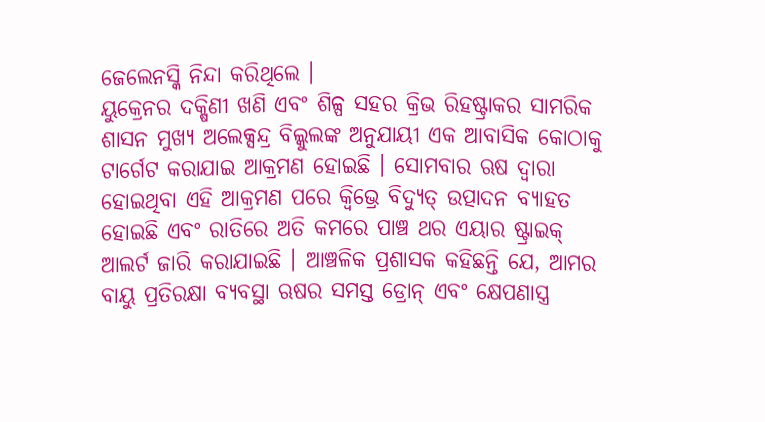ଜେଲେନସ୍କି ନିନ୍ଦା କରିଥିଲେ ।
ୟୁକ୍ରେନର ଦକ୍ଷିଣୀ ଖଣି ଏବଂ ଶିଳ୍ପ ସହର କ୍ରିଭ ରିହଷ୍ଟ୍ରାକର ସାମରିକ ଶାସନ ମୁଖ୍ୟ ଅଲେକ୍ସନ୍ଦ୍ର ବିଲ୍କୁଲଙ୍କ ଅନୁଯାୟୀ ଏକ ଆବାସିକ କୋଠାକୁ ଟାର୍ଗେଟ କରାଯାଇ ଆକ୍ରମଣ ହୋଇଛି । ସୋମବାର ଋଷ ଦ୍ବାରା ହୋଇଥିବା ଏହି ଆକ୍ରମଣ ପରେ କ୍ବିଭ୍ରେ ବିଦ୍ୟୁତ୍ ଉତ୍ପାଦନ ବ୍ୟାହତ ହୋଇଛି ଏବଂ ରାତିରେ ଅତି କମରେ ପାଞ୍ଚ ଥର ଏୟାର ଷ୍ଟ୍ରାଇକ୍ ଆଲର୍ଟ ଜାରି କରାଯାଇଛି । ଆଞ୍ଚଳିକ ପ୍ରଶାସକ କହିଛନ୍ତି ଯେ, ଆମର ବାୟୁ ପ୍ରତିରକ୍ଷା ବ୍ୟବସ୍ଥା ଋଷର ସମସ୍ତ ଡ୍ରୋନ୍ ଏବଂ କ୍ଷେପଣାସ୍ତ୍ର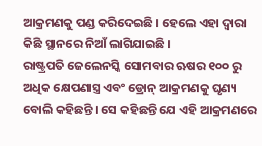ଆକ୍ରମଣକୁ ପଣ୍ଡ କରିଦେଇଛି । ହେଲେ ଏହା ଦ୍ବାରା କିଛି ସ୍ଥାନରେ ନିଆଁ ଲାଗିଯାଇଛି ।
ରାଷ୍ଟ୍ରପତି ଜେଲେନସ୍କି ସୋମବାର ଋଷର ୧୦୦ ରୁ ଅଧିକ କ୍ଷେପଣାସ୍ତ୍ର ଏବଂ ଡ୍ରୋନ୍ ଆକ୍ରମଣକୁ ଘୃଣ୍ୟ ବୋଲି କହିଛନ୍ତି । ସେ କହିଛନ୍ତି ଯେ ଏହି ଆକ୍ରମଣରେ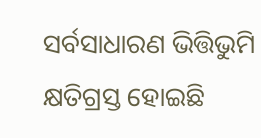ସର୍ବସାଧାରଣ ଭିତ୍ତିଭୁମି କ୍ଷତିଗ୍ରସ୍ତ ହୋଇଛି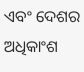ଏବଂ ଦେଶର ଅଧିକାଂଶ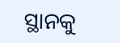ସ୍ଥାନକୁ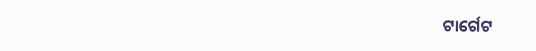ଟାର୍ଗେଟ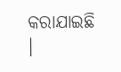କରାଯାଇଛି ।